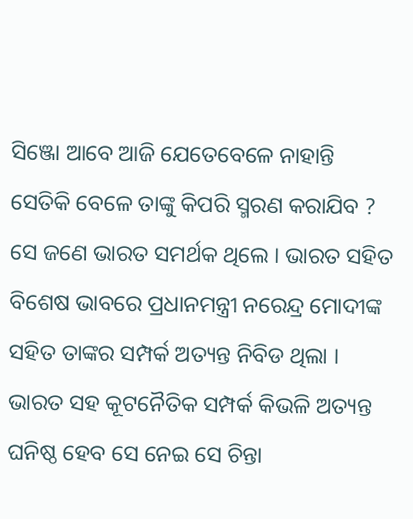ସିଞ୍ଜୋ ଆବେ ଆଜି ଯେତେବେଳେ ନାହାନ୍ତି ସେତିକି ବେଳେ ତାଙ୍କୁ କିପରି ସ୍ମରଣ କରାଯିବ ? ସେ ଜଣେ ଭାରତ ସମର୍ଥକ ଥିଲେ । ଭାରତ ସହିତ ବିଶେଷ ଭାବରେ ପ୍ରଧାନମନ୍ତ୍ରୀ ନରେନ୍ଦ୍ର ମୋଦୀଙ୍କ ସହିତ ତାଙ୍କର ସମ୍ପର୍କ ଅତ୍ୟନ୍ତ ନିବିଡ ଥିଲା । ଭାରତ ସହ କୂଟନୈତିକ ସମ୍ପର୍କ କିଭଳି ଅତ୍ୟନ୍ତ ଘନିଷ୍ଠ ହେବ ସେ ନେଇ ସେ ଚିନ୍ତା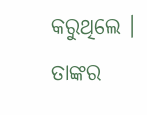କରୁଥିଲେ ।
ତାଙ୍କର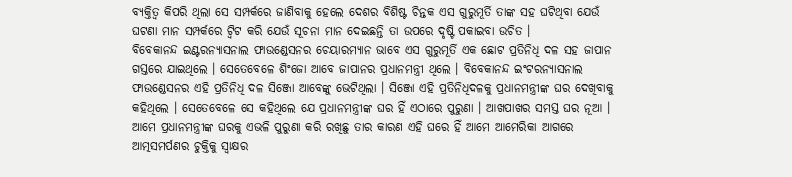ବ୍ୟକ୍ତିତ୍ୱ କିପରି ଥିଲା ସେ ସମ୍ପର୍କରେ ଜାଣିବାକୁ ହେଲେ ଦେଶର ବିଶିଷ୍ଟ ଚିନ୍ତକ ଏସ ଗୁରୁମୂର୍ତି ତାଙ୍କ ସହ ଘଟିଥିବା ଯେଉଁ ଘଟଣା ମାନ ସମ୍ପର୍କରେ ଟ୍ୱିଟ କରି ଯେଉଁ ସୂଚନା ମାନ ଦେଇଛନ୍ତି ତା ଉପରେ ଦୃଷ୍ଟି ପକାଇବା ଉଚିତ ।
ବିବେକାନନ୍ଦ ଇଣ୍ଟରନ୍ୟାସନାଲ ଫାଉଣ୍ଡେସନର ଚେୟାରମ୍ୟାନ ଭାବେ ଏସ ଗୁରୁମୂର୍ତି ଏକ ଛୋଟ ପ୍ରତିନିଧି ଦଳ ସହ ଜାପାନ ଗସ୍ତରେ ଯାଇଥିଲେ । ସେତେବେଳେ ଶିଂଜୋ ଆବେ ଜାପାନର ପ୍ରଧାନମନ୍ତ୍ରୀ ଥିଲେ । ବିବେକାନନ୍ଦ ଇଂଟରନ୍ୟାସନାଲ ଫାଉଣ୍ଡେସନର ଏହି ପ୍ରତିନିଧି ଦଳ ସିଞ୍ଜୋ ଆବେଙ୍କୁ ଭେଟିଥିଲା । ସିଞ୍ଜୋ ଏହି ପ୍ରତିନିଧିଦଳକୁ ପ୍ରଧାନମନ୍ତ୍ରୀଙ୍କ ଘର ଦେଖିବାକୁ କହିଥିଲେ । ସେତେବେଳେ ସେ କହିଥିଲେ ଯେ ପ୍ରଧାନମନ୍ତ୍ରୀଙ୍କ ଘର ହିଁ ଏଠାରେ ପୁରୁଣା । ଆଖପାଖର ସମସ୍ତ ଘର ନୂଆ । ଆମେ ପ୍ରଧାନମନ୍ତ୍ରୀଙ୍କ ଘରକୁ ଏଭଳି ପୁରୁଣା କରି ରଖିଛୁ ତାର କାରଣ ଏହି ଘରେ ହିଁ ଆମେ ଆମେରିକା ଆଗରେ ଆତ୍ମସମର୍ପଣର ଚୁକ୍ତିକୁ ସ୍ୱାକ୍ଷର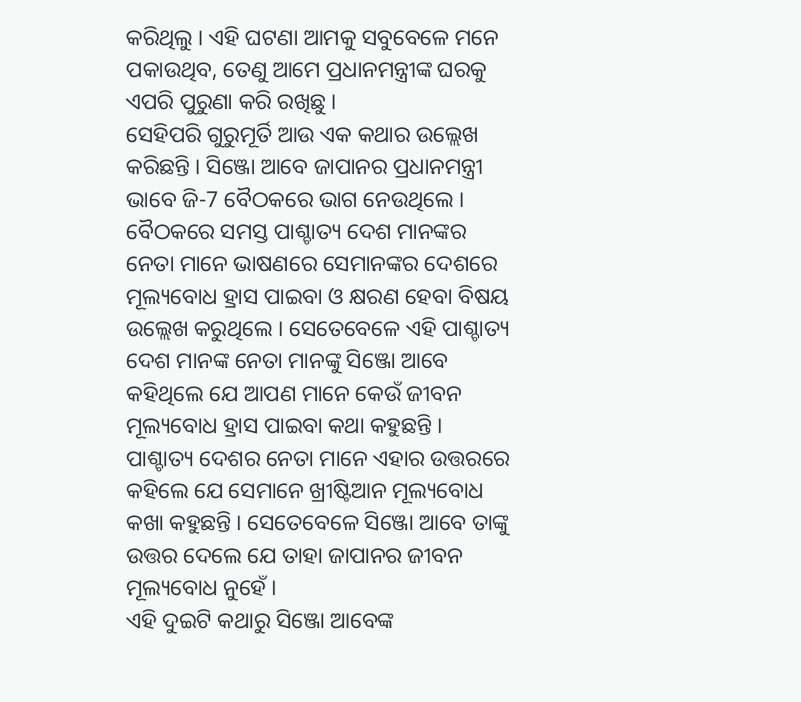କରିଥିଲୁ । ଏହି ଘଟଣା ଆମକୁ ସବୁବେଳେ ମନେ ପକାଉଥିବ, ତେଣୁ ଆମେ ପ୍ରଧାନମନ୍ତ୍ରୀଙ୍କ ଘରକୁ ଏପରି ପୁରୁଣା କରି ରଖିଛୁ ।
ସେହିପରି ଗୁରୁମୂର୍ତି ଆଉ ଏକ କଥାର ଉଲ୍ଲେଖ କରିଛନ୍ତି । ସିଞ୍ଜୋ ଆବେ ଜାପାନର ପ୍ରଧାନମନ୍ତ୍ରୀ ଭାବେ ଜି-7 ବୈଠକରେ ଭାଗ ନେଉଥିଲେ । ବୈଠକରେ ସମସ୍ତ ପାଶ୍ଚାତ୍ୟ ଦେଶ ମାନଙ୍କର ନେତା ମାନେ ଭାଷଣରେ ସେମାନଙ୍କର ଦେଶରେ ମୂଲ୍ୟବୋଧ ହ୍ରାସ ପାଇବା ଓ କ୍ଷରଣ ହେବା ବିଷୟ ଉଲ୍ଲେଖ କରୁଥିଲେ । ସେତେବେଳେ ଏହି ପାଶ୍ଚାତ୍ୟ ଦେଶ ମାନଙ୍କ ନେତା ମାନଙ୍କୁ ସିଞ୍ଜୋ ଆବେ କହିଥିଲେ ଯେ ଆପଣ ମାନେ କେଉଁ ଜୀବନ ମୂଲ୍ୟବୋଧ ହ୍ରାସ ପାଇବା କଥା କହୁଛନ୍ତି । ପାଶ୍ଚାତ୍ୟ ଦେଶର ନେତା ମାନେ ଏହାର ଉତ୍ତରରେ କହିଲେ ଯେ ସେମାନେ ଖ୍ରୀଷ୍ଟିଆନ ମୂଲ୍ୟବୋଧ କଖା କହୁଛନ୍ତି । ସେତେବେଳେ ସିଞ୍ଜୋ ଆବେ ତାଙ୍କୁ ଉତ୍ତର ଦେଲେ ଯେ ତାହା ଜାପାନର ଜୀବନ ମୂଲ୍ୟବୋଧ ନୁହେଁ ।
ଏହି ଦୁଇଟି କଥାରୁ ସିଞ୍ଜୋ ଆବେଙ୍କ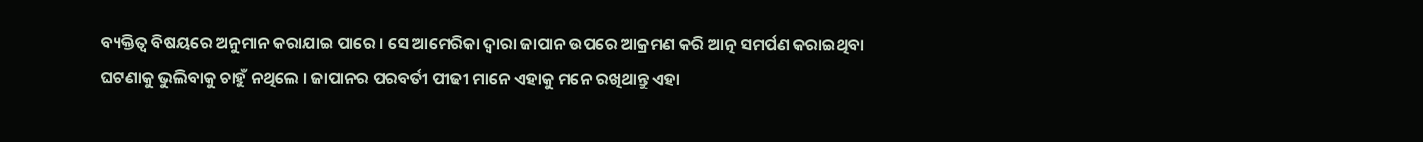ବ୍ୟକ୍ତିତ୍ୱ ବିଷୟରେ ଅନୁମାନ କରାଯାଇ ପାରେ । ସେ ଆମେରିକା ଦ୍ୱାରା ଜାପାନ ଉପରେ ଆକ୍ରମଣ କରି ଆତ୍ନ ସମର୍ପଣ କରାଇଥିବା ଘଟଣାକୁ ଭୁଲିବାକୁ ଚାହୁଁ ନଥିଲେ । ଜାପାନର ପରବର୍ତୀ ପୀଢୀ ମାନେ ଏହାକୁ ମନେ ରଖିଥାନ୍ତୁ ଏହା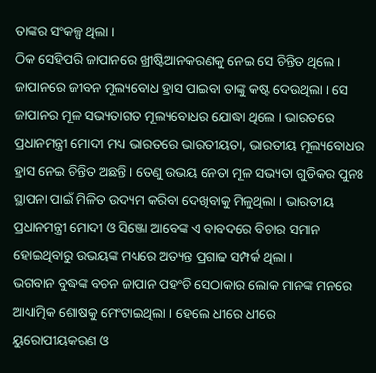ତାଙ୍କର ସଂକଳ୍ପ ଥିଲା ।
ଠିକ ସେହିପରି ଜାପାନରେ ଖ୍ରୀଷ୍ଟିଆନକରଣକୁ ନେଇ ସେ ଚିନ୍ତିତ ଥିଲେ । ଜାପାନରେ ଜୀବନ ମୂଲ୍ୟବୋଧ ହ୍ରାସ ପାଇବା ତାଙ୍କୁ କଷ୍ଟ ଦେଉଥିଲା । ସେ ଜାପାନର ମୂଳ ସଭ୍ୟତାଗତ ମୂଲ୍ୟବୋଧର ଯୋଦ୍ଧା ଥିଲେ । ଭାରତରେ ପ୍ରଧାନମନ୍ତ୍ରୀ ମୋଦୀ ମଧ୍ୟ ଭାରତରେ ଭାରତୀୟତା, ଭାରତୀୟ ମୂଲ୍ୟବୋଧର ହ୍ରାସ ନେଇ ଚିନ୍ତିତ ଅଛନ୍ତି । ତେଣୁ ଉଭୟ ନେତା ମୂଳ ସଭ୍ୟତା ଗୁଡିକର ପୁନଃ ସ୍ଥାପନା ପାଇଁ ମିଳିତ ଉଦ୍ୟମ କରିବା ଦେଖିବାକୁ ମିଳୁଥିଲା । ଭାରତୀୟ ପ୍ରଧାନମନ୍ତ୍ରୀ ମୋଦୀ ଓ ସିଞ୍ଜୋ ଆବେଙ୍କ ଏ ବାବଦରେ ବିଚାର ସମାନ ହୋଇଥିବାରୁ ଉଭୟଙ୍କ ମଧ୍ୟରେ ଅତ୍ୟନ୍ତ ପ୍ରଗାଢ ସମ୍ପର୍କ ଥିଲା ।
ଭଗବାନ ବୁଦ୍ଧଙ୍କ ବଚନ ଜାପାନ ପହଂଚି ସେଠାକାର ଲୋକ ମାନଙ୍କ ମନରେ ଆଧ୍ୟାତ୍ମିକ ଶୋଷକୁ ମେଂଟାଇଥିଲା । ହେଲେ ଧୀରେ ଧୀରେ ୟୁରୋପୀୟକରଣ ଓ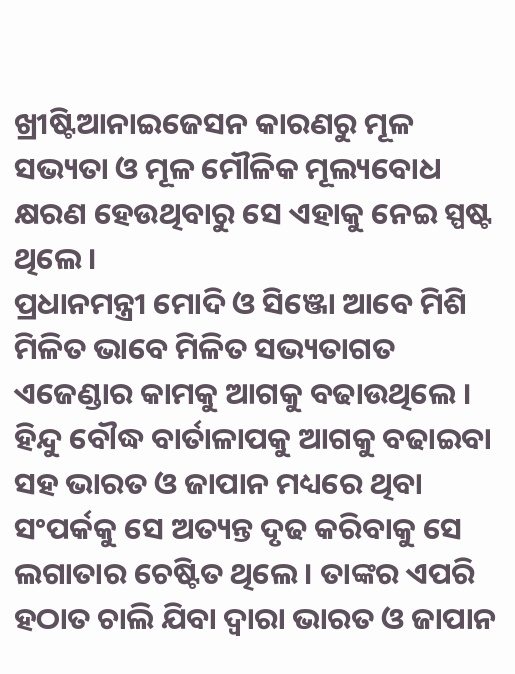ଖ୍ରୀଷ୍ଟିଆନାଇଜେସନ କାରଣରୁ ମୂଳ ସଭ୍ୟତା ଓ ମୂଳ ମୌଳିକ ମୂଲ୍ୟବୋଧ କ୍ଷରଣ ହେଉଥିବାରୁ ସେ ଏହାକୁ ନେଇ ସ୍ପଷ୍ଟ ଥିଲେ ।
ପ୍ରଧାନମନ୍ତ୍ରୀ ମୋଦି ଓ ସିଞ୍ଜୋ ଆବେ ମିଶି ମିଳିତ ଭାବେ ମିଳିତ ସଭ୍ୟତାଗତ ଏଜେଣ୍ଡାର କାମକୁ ଆଗକୁ ବଢାଉଥିଲେ । ହିନ୍ଦୁ ବୌଦ୍ଧ ବାର୍ତାଳାପକୁ ଆଗକୁ ବଢାଇବା ସହ ଭାରତ ଓ ଜାପାନ ମଧ୍ୟରେ ଥିବା ସଂପର୍କକୁ ସେ ଅତ୍ୟନ୍ତ ଦୃଢ କରିବାକୁ ସେ ଲଗାତାର ଚେଷ୍ଟିତ ଥିଲେ । ତାଙ୍କର ଏପରି ହଠାତ ଚାଲି ଯିବା ଦ୍ୱାରା ଭାରତ ଓ ଜାପାନ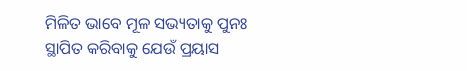ମିଳିତ ଭାବେ ମୂଳ ସଭ୍ୟତାକୁ ପୁନଃ ସ୍ଥାପିତ କରିବାକୁ ଯେଉଁ ପ୍ରୟାସ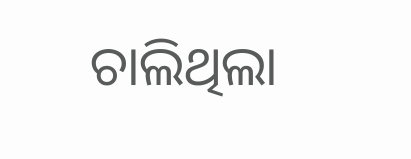ଚାଲିଥିଲା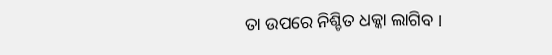ତା ଉପରେ ନିଶ୍ଚିତ ଧକ୍କା ଲାଗିବ ।